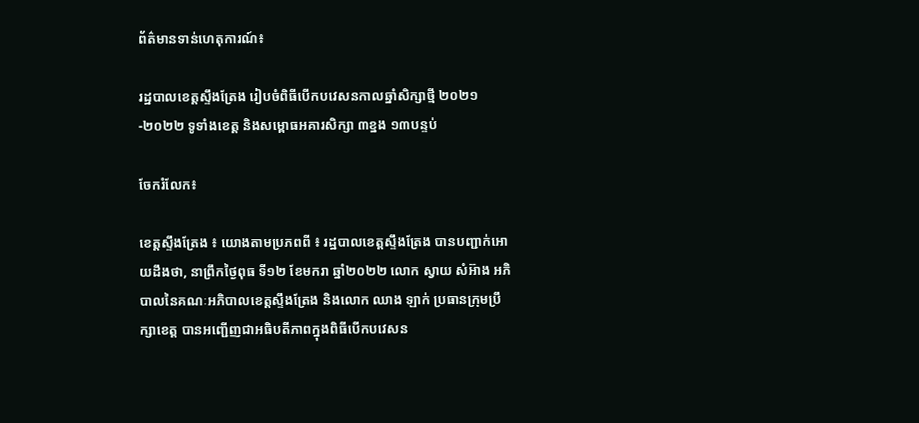ព័ត៌មានទាន់ហេតុការណ៍៖

រដ្ឋបាលខេត្តស្ទឹងត្រែង រៀបចំពិធីបើកបវេសនកាលឆ្នាំសិក្សាថ្មី ២០២១-២០២២ ទូទាំងខេត្ត និងសម្ពោធអគារសិក្សា ៣ខ្នង ១៣បន្ទប់

ចែករំលែក៖

ខេត្តស្ទឹងត្រែង ៖ យោងតាមប្រភពពី ៖ រដ្ឋបាលខេត្តស្ទឹងត្រែង បានបញ្ជាក់អោយដឹងថា, នាព្រឹកថ្ងៃពុធ ទី១២ ខែមករា ឆ្នាំ២០២២ លោក ស្វាយ សំអ៊ាង អភិបាលនៃគណៈអភិបាលខេត្តស្ទឹងត្រែង និងលោក ឈាង ឡាក់ ប្រធានក្រុមប្រឹក្សាខេត្ត បានអញ្ជើញជាអធិបតីភាពក្នុងពិធីបើកបវេសន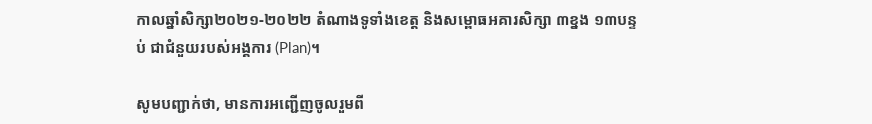កាលឆ្នាំសិក្សា២០២១-២០២២ តំណាងទូទាំងខេត្ត និងសម្ពោធអគារសិក្សា ៣ខ្នង ១៣បន្ទប់ ជាជំនួយរបស់អង្គការ (Plan)។

សូមបញ្ជាក់ថា, មានការអញ្ជើញចូលរួមពី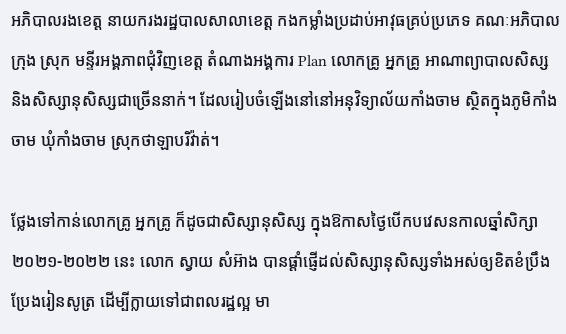អភិបាលរងខេត្ត នាយករងរដ្ឋបាលសាលាខេត្ត កងកម្លាំងប្រដាប់អាវុធគ្រប់ប្រភេទ គណៈអភិបាលក្រុង ស្រុក មន្ទីរអង្គភាពជុំវិញខេត្ត តំណាងអង្គការ Plan លោកគ្រូ អ្នកគ្រូ អាណាព្យាបាលសិស្ស និងសិស្សានុសិស្សជាច្រើននាក់។ ដែលរៀបចំឡើងនៅនៅអនុវិទ្យាល័យកាំងចាម ស្ថិតក្នុងភូមិកាំងចាម ឃុំកាំងចាម ស្រុកថាឡាបរិវ៉ាត់។

ថ្លែងទៅកាន់លោកគ្រូ អ្នកគ្រូ ក៏ដូចជាសិស្សានុសិស្ស ក្នុងឱកាសថ្ងៃបើកបវេសនកាលឆ្នាំសិក្សា២០២១-២០២២ នេះ លោក ស្វាយ សំអ៊ាង បានផ្តាំផ្ញើដល់សិស្សានុសិស្សទាំងអស់ឲ្យខិតខំប្រឹងប្រែងរៀនសូត្រ ដើម្បីក្លាយទៅជាពលរដ្ឋល្អ មា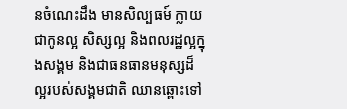នចំណេះដឹង មានសិល្បធម៍ ក្លាយជាកូនល្អ សិស្សល្អ និងពលរដ្ឋល្អក្នុងសង្គម និងជាធនធានមនុស្សដ៏ល្អរបស់សង្គមជាតិ ឈានឆ្ពោះទៅ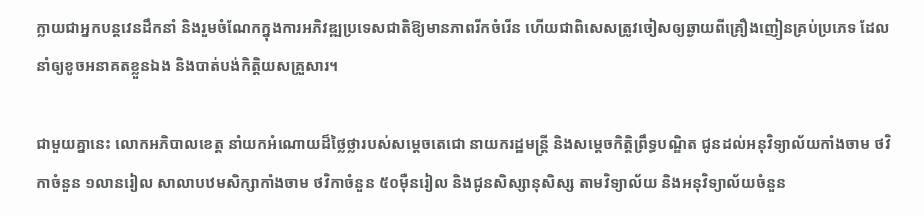ក្លាយជាអ្នកបន្តវេនដឹកនាំ និងរួមចំណែកក្នុងការអភិវឌ្ឍប្រទេសជាតិឱ្យមានភាពរីកចំរើន ហើយជាពិសេសត្រូវចៀសឲ្យឆ្ងាយពីគ្រឿងញៀនគ្រប់ប្រភេទ ដែលនាំឲ្យខូចអនាគតខ្លួនឯង និងបាត់បង់កិត្តិយសគ្រួសារ។

ជាមួយគ្នានេះ លោកអភិបាលខេត្ត នាំយកអំណោយដ៏ថ្លៃថ្លារបស់សម្តេចតេជោ នាយករដ្ឋមន្រ្តី និងសម្តេចកិត្តិព្រឹទ្ធបណ្ឌិត ជូនដល់អនុវិទ្យាល័យកាំងចាម ថវិកាចំនួន ១លានរៀល សាលាបឋមសិក្សាកាំងចាម ថវិកាចំនួន ៥០ម៉ឺនរៀល និងជូនសិស្សានុសិស្ស តាមវិទ្យាល័យ និងអនុវិទ្យាល័យចំនួន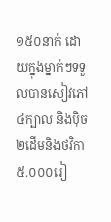១៥០នាក់ ដោយក្នុងម្នាក់ៗទទួលបានសៀវភៅ ៤ក្បាល និងប៉ិច ២ដើមនិងថវិកា ៥.០០០រៀ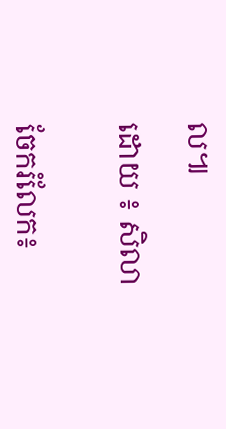ល៕

ដោយ ៖ សិលា


ចែករំលែក៖